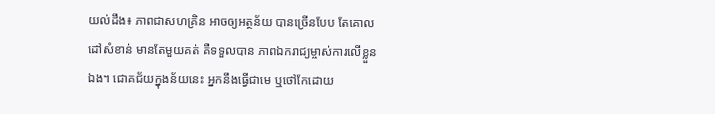យល់ដឹង៖ ភាពជាសហគ្រិន អាចឲ្យអត្ថន័យ បានច្រើនបែប តែគោលដៅសំខាន់ មានតែមួយគត់ គឺទទួលបាន ភាពឯករាជ្យម្ចាស់ការលើខ្លួនឯង។ ជោគជ័យក្នុងន័យនេះ អ្នកនឹងធ្វើជាមេ ឬថៅកែដោយ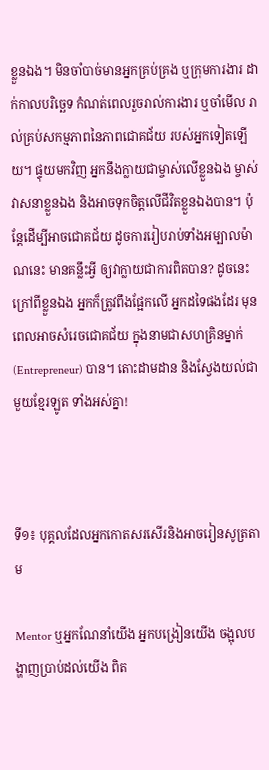ខ្លួនឯង។ មិនចាំបាច់មានអ្នកគ្រប់គ្រង ឬក្រុមការងារ ដាក់កាលបរិច្ឆេទ កំណត់ពេលរួចរាល់ការងារ ឬចាំមើល រាល់គ្រប់សកម្មភាពនៃភាពជោគជ័យ របស់អ្នកទៀតឡើយ។ ផ្ទុយមកវិញ អ្នកនឹងក្លាយជាម្ចាស់លើខ្លួនឯង ម្ចាស់វាសនាខ្លួនឯង និងអាចទុកចិត្តលើជីវិតខ្លួនឯងបាន។ ប៉ុន្តែដើម្បីអាចជោគជ័យ ដូចការរៀបរាប់ទាំងអម្បាលម៉ាណនេះ មានគន្លឹះអ្វី ឲ្យវាក្លាយជាការពិតបាន? ដូចនេះក្រៅពីខ្លួនឯង អ្នកក៏ត្រូវពឹងផ្អែកលើ អ្នកដទៃផងដែរ មុនពេលអាចសំរេចជោគជ័យ ក្នុងនាមជាសហគ្រិនម្នាក់(Entrepreneur) បាន។ តោះដាមដាន និងស្វែងយល់ជាមួយខ្មែរឡូត ទាំងអស់គ្នា!



ទី១៖ បុគ្គលដែលអ្នកកោតសរសើរនិងអាចរៀនសូត្រតាម

Mentor ឬអ្នកណែនាំយើង អ្នកបង្រៀនយើង ចង្អុលបង្ហាញប្រាប់ដល់យើង ពិត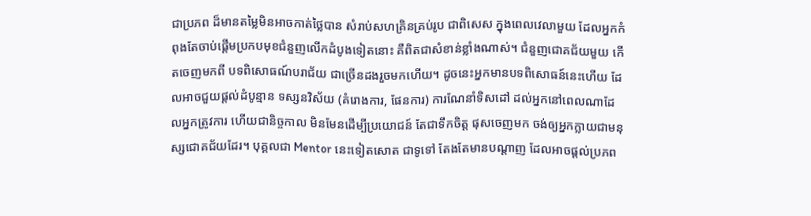ជាប្រភព ដ៏មានតម្លៃមិនអាចកាត់ថ្លៃបាន សំរាប់សហគ្រិនគ្រប់រូប ជាពិសេស ក្នុងពេលវេលាមួយ ដែលអ្នកកំពុងតែចាប់ផ្តើមប្រកបមុខជំនួញលើកដំបូងទៀតនោះ គឺពិតជាសំខាន់ខ្លាំងណាស់។ ជំនួញជោគជ័យមួយ កើតចេញមកពី បទពិសោធណ៍បរាជ័យ ជាច្រើនដងរួចមកហើយ។ ដូចនេះអ្នកមានបទពិសោធន៍នេះហើយ ដែលអាចជួយផ្តល់ដំបូន្មាន ទស្សនវិស័យ (គំរោងការ, ផែនការ) ការណែនាំទិសដៅ ដល់អ្នកនៅពេលណាដែលអ្នកត្រូវការ ហើយជានិច្ចកាល មិនមែនដើម្បីប្រយោជន៍ តែជាទឹកចិត្ត ផុសចេញមក ចង់ឲ្យអ្នកក្លាយជាមនុស្សជោគជ័យដែរ។ បុគ្គលជា Mentor នេះទៀតសោត ជាទូទៅ តែងតែមានបណ្តាញ ដែលអាចផ្តល់ប្រភព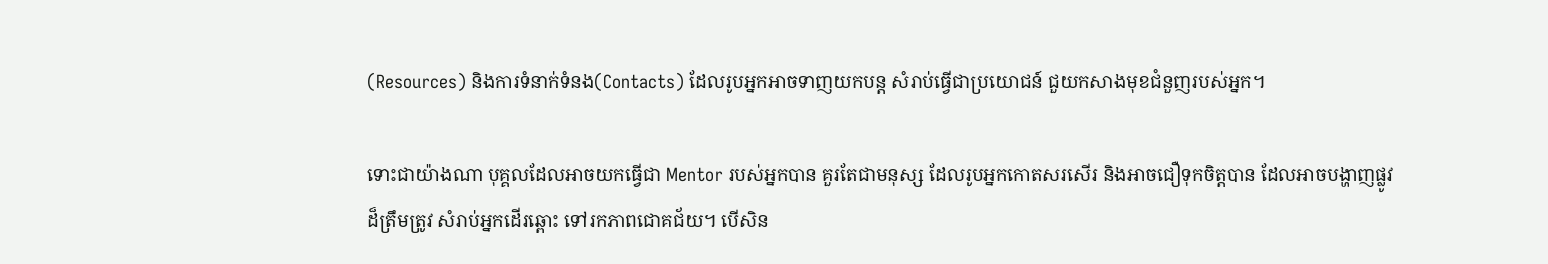(Resources) និងការទំនាក់ទំនង(Contacts) ដែលរូបអ្នកអាចទាញយកបន្ត សំរាប់ធ្វើជាប្រយោជន៍ ជួយកសាងមុខជំនួញរបស់អ្នក។

ទោះជាយ៉ាងណា បុគ្គលដែលអាចយកធ្វើជា Mentor របស់អ្នកបាន គួរតែជាមនុស្ស ដែលរូបអ្នកកោតសរសើរ និងអាចជឿទុកចិត្តបាន ដែលអាចបង្ហាញផ្លូវដ៏ត្រឹមត្រូវ សំរាប់អ្នកដើរឆ្ពោះ ទៅរកភាពជោគជ័យ។ បើសិន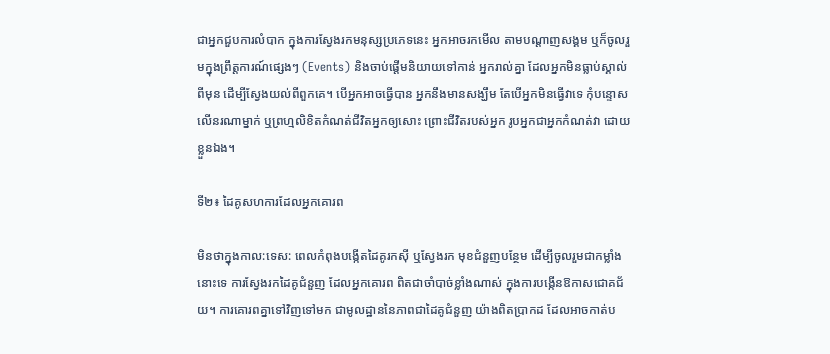ជាអ្នកជួបការលំបាក ក្នុងការស្វែងរកមនុស្សប្រភេទនេះ អ្នកអាចរកមើល តាមបណ្តាញសង្គម ឬក៏ចូលរួមក្នុងព្រឹត្តការណ៍ផ្សេងៗ (Events) និងចាប់ផ្តើមនិយាយទៅកាន់ អ្នករាល់គ្នា ដែលអ្នកមិនធ្លាប់ស្គាល់ពីមុន ដើម្បីស្វែងយល់ពីពួកគេ។ បើអ្នកអាចធ្វើបាន អ្នកនឹងមានសង្ឃឹម តែបើអ្នកមិនធ្វើវាទេ កុំបន្ទោសលើនរណាម្នាក់ ឬព្រហ្មលិខិតកំណត់ជីវិតអ្នកឲ្យសោះ ព្រោះជីវិតរបស់អ្នក រូបអ្នកជាអ្នកកំណត់វា ដោយខ្លួនឯង។

ទី២៖ ដៃគូសហការដែលអ្នកគោរព

មិនថាក្នុងកាល:ទេស: ពេលកំពុងបង្កើតដៃគូរកស៊ី ឬស្វែងរក មុខជំនួញបន្ថែម ដើម្បីចូលរួមជាកម្លាំងនោះទេ ការស្វែងរកដៃគូជំនួញ ដែលអ្នកគោរព ពិតជាចាំបាច់ខ្លាំងណាស់ ក្នុងការបង្កើនឱកាសជោគជ័យ។ ការគោរពគ្នាទៅវិញទៅមក ជាមូលដ្ឋាននៃភាពជាដៃគូជំនួញ យ៉ាងពិតប្រាកដ ដែលអាចកាត់ប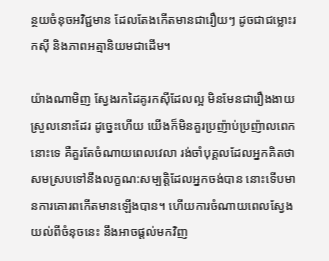ន្ថយចំនុចអវិជ្ជមាន ដែលតែងកើតមានជារឿយៗ ដូចជាជម្លោះរកស៊ី និងភាពអត្មានិយមជាដើម។

យ៉ាងណាមិញ ស្វែងរកដៃគូរកស៊ីដែលល្អ មិនមែនជារឿងងាយស្រួលនោះដែរ ដូច្នេះហើយ យើងក៏មិនគួរប្រញ៉ាប់ប្រញ៉ាលពេកនោះទេ គឺគួរតែចំណាយពេលវេលា រង់ចាំបុគ្គលដែលអ្នកគិតថា សមស្របទៅនឹងលក្ខណ:សម្បត្តិដែលអ្នកចង់បាន នោះទើបមានការគោរពកើតមានឡើងបាន។ ហើយការចំណាយពេលស្វែងយល់ពីចំនុចនេះ នឹងអាចផ្តល់មកវិញ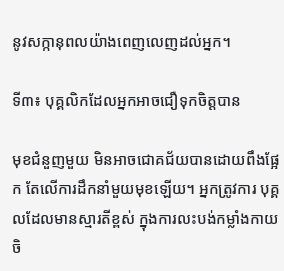នូវសក្កានុពលយ៉ាងពេញលេញដល់អ្នក។

ទី៣៖ បុគ្គលិកដែលអ្នកអាចជឿទុកចិត្តបាន

មុខជំនួញមួយ មិនអាចជោគជ័យបានដោយពឹងផ្អែក តែលើការដឹកនាំមួយមុខឡើយ។ អ្នកត្រូវការ បុគ្គលដែលមានស្មារតីខ្ពស់ ក្នុងការលះបង់កម្លាំងកាយចិ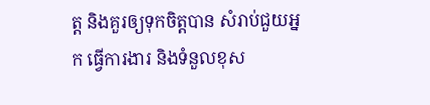ត្ត និងគួរឲ្យទុកចិត្តបាន សំរាប់ជួយអ្នក ធ្វើការងារ និងទំនួលខុស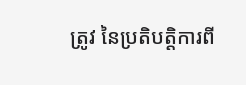ត្រូវ នៃប្រតិបតិ្តការពី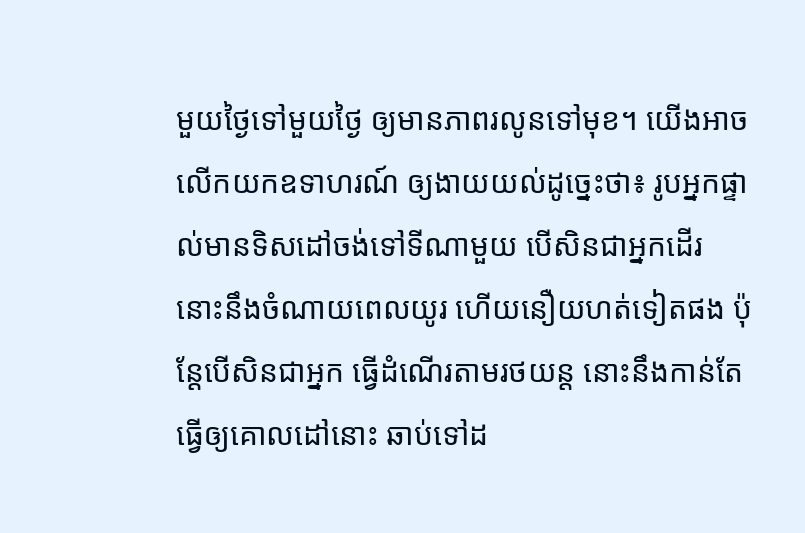មួយថ្ងៃទៅមួយថ្ងៃ ឲ្យមានភាពរលូនទៅមុខ។ យើងអាចលើកយកឧទាហរណ៍ ឲ្យងាយយល់ដូច្នេះថា៖ រូបអ្នកផ្ទាល់មានទិសដៅចង់ទៅទីណាមួយ បើសិនជាអ្នកដើរ នោះនឹងចំណាយពេលយូរ ហើយនឿយហត់ទៀតផង ប៉ុន្តែបើសិនជាអ្នក ធ្វើដំណើរតាមរថយន្ត នោះនឹងកាន់តែធ្វើឲ្យគោលដៅនោះ ឆាប់ទៅដ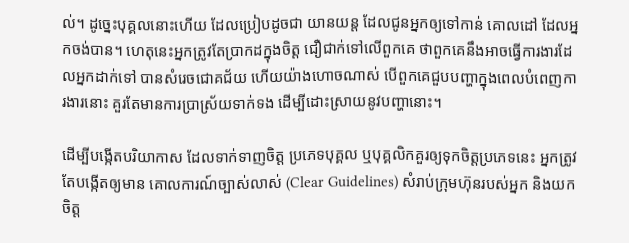ល់។ ដូច្នេះបុគ្គលនោះហើយ ដែលប្រៀបដូចជា យានយន្ត ដែលជូនអ្នកឲ្យទៅកាន់ គោលដៅ ដែលអ្នកចង់បាន។ ហេតុនេះអ្នកត្រូវតែប្រាកដក្នុងចិត្ត ជឿជាក់ទៅលើពួកគេ ថាពួកគេនឹងអាចធ្វើការងារដែលអ្នកដាក់ទៅ បានសំរេចជោគជ័យ ហើយយ៉ាងហោចណាស់ បើពួកគេជួបបញ្ហាក្នុងពេលបំពេញការងារនោះ គួរតែមានការប្រាស្រ័យទាក់ទង ដើម្បីដោះស្រាយនូវបញ្ហានោះ។

ដើម្បីបង្កើតបរិយាកាស ដែលទាក់ទាញចិត្ត ប្រភេទបុគ្គល ឬបុគ្គលិកគួរឲ្យទុកចិត្តប្រភេទនេះ អ្នកត្រូវតែបង្កើតឲ្យមាន គោលការណ៍ច្បាស់លាស់ (Clear Guidelines) សំរាប់ក្រុមហ៊ុនរបស់អ្នក និងយកចិត្ត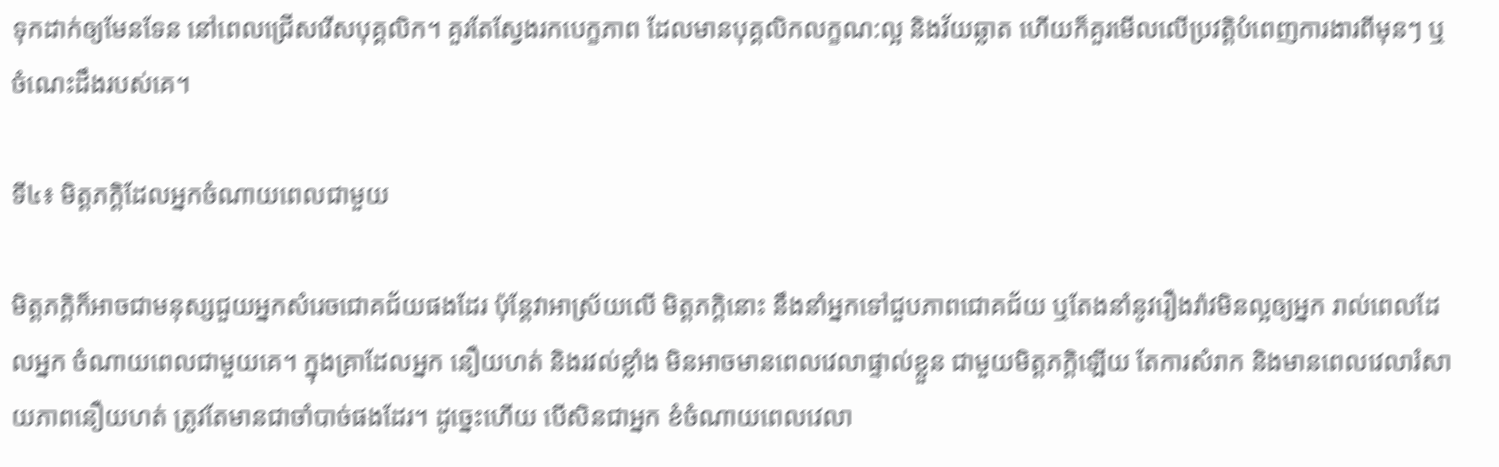ទុកដាក់ឲ្យមែនទែន នៅពេលជ្រើសរើសបុគ្គលិក។ គួរតែស្វែងរកបេក្ខភាព ដែលមានបុគ្គលិកលក្ខណ:ល្អ និងវ័យឆ្លាត ហើយក៏គួរមើលលើប្រវត្តិបំពេញការងារពីមុនៗ ឬចំណេះដឹងរបស់គេ។

ទី៤៖ មិត្តភក្តិដែលអ្នកចំណាយពេលជាមួយ

មិត្តភក្តិក៏អាចជាមនុស្សជួយអ្នកសំរេចជោគជ័យផងដែរ ប៉ុន្តែវាអាស្រ័យលើ មិត្តភក្តិនោះ នឹងនាំអ្នកទៅជួបភាពជោគជ័យ ឬតែងនាំនូវរឿងរ៉ាវមិនល្អឲ្យអ្នក រាល់ពេលដែលអ្នក ចំណាយពេលជាមួយគេ។ ក្នុងគ្រាដែលអ្នក នឿយហត់ និងរវល់ខ្លាំង មិនអាចមានពេលវេលាផ្ទាល់ខ្លួន ជាមួយមិត្តភក្តិឡើយ តែការសំរាក និងមានពេលវេលារំសាយភាពនឿយហត់ ត្រូវតែមានជាចាំបាច់ផងដែរ។ ដូច្នេះហើយ បើសិនជាអ្នក ខំចំណាយពេលវេលា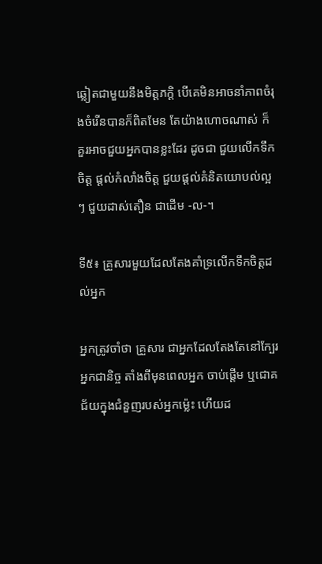ឆ្លៀតជាមួយនឹងមិត្តភក្តិ បើគេមិនអាចនាំភាពចំរុងចំរើនបានក៏ពិតមែន តែយ៉ាងហោចណាស់ ក៏គួរអាចជួយអ្នកបានខ្លះដែរ ដូចជា ជួយលើកទឹកចិត្ត ផ្តល់កំលាំងចិត្ត ជួយផ្តល់គំនិតយោបល់ល្អៗ ជួយដាស់តឿន ជាដើម -ល-។

ទី៥៖ គ្រួសារមួយដែលតែងគាំទ្រលើកទឹកចិត្តដល់អ្នក

អ្នកត្រូវចាំថា គ្រួសារ ជាអ្នកដែលតែងតែនៅក្បែរអ្នកជានិច្ច តាំងពីមុនពេលអ្នក ចាប់ផ្តើម ឬជោគជ័យក្នុងជំនួញរបស់អ្នកម្ល៉េះ ហើយដ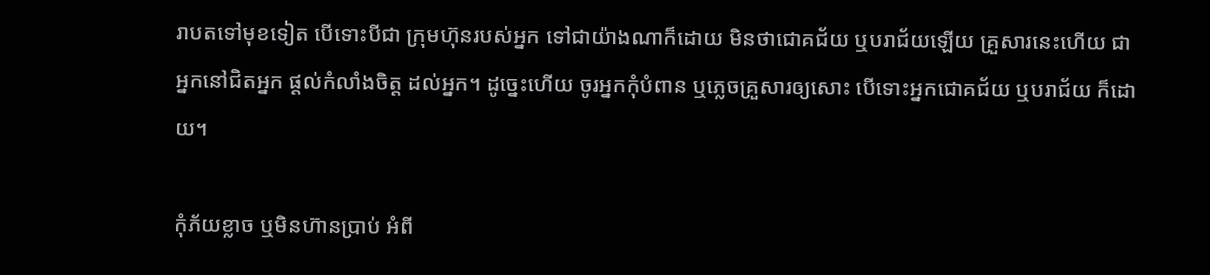រាបតទៅមុខទៀត បើទោះបីជា ក្រុមហ៊ុនរបស់អ្នក ទៅជាយ៉ាងណាក៏ដោយ មិនថាជោគជ័យ ឬបរាជ័យឡើយ គ្រួសារនេះហើយ ជាអ្នកនៅជិតអ្នក ផ្តល់កំលាំងចិត្ត ដល់អ្នក។ ដូច្នេះហើយ ចូរអ្នកកុំបំពាន ឬភ្លេចគ្រួសារឲ្យសោះ បើទោះអ្នកជោគជ័យ ឬបរាជ័យ ក៏ដោយ។

កុំភ័យខ្លាច ឬមិនហ៊ានប្រាប់ អំពី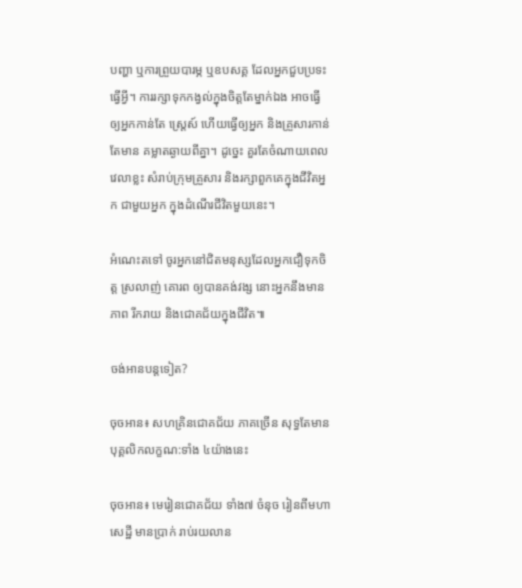បញ្ហា ឬការព្រួយបារម្ភ ឬឧបសគ្គ ដែលអ្នកជួបប្រទះធ្វើអ្វី។ ការរក្សាទុកកង្វល់ក្នុងចិត្តតែម្នាក់ឯង អាចធ្វើឲ្យអ្នកកាន់តែ ស្ត្រេស៍ ហើយធ្វើឲ្យអ្នក និងគ្រួសារកាន់តែមាន គម្លាតឆ្ងាយពីគ្នា។ ដូច្នេះ គួរតែចំណាយពេលវេលាខ្លះ សំរាប់ក្រុមគ្រួសារ និងរក្សាពួកគេក្នុងជីវិតអ្នក ជាមួយអ្នក ក្នុងដំណើរជីវិតមួយនេះ។

អំណេះតទៅ ចូរអ្នកនៅជិតមនុស្សដែលអ្នកជឿទុកចិត្ត ស្រលាញ់ គោរព ឲ្យបានគង់វង្ស នោះអ្នកនឹងមានភាព រីករាយ និងជោគជ័យក្នុងជីវិត៕

ចង់អានបន្តទៀត?

ចុចអាន៖ សហគ្រិនជោគជ័យ ភាគច្រើន សុទ្ធតែមាន បុគ្គលិកលក្ខណ:ទាំង ៤យ៉ាងនេះ

ចុចអាន៖ មេរៀនជោគជ័យ ទាំង៧ ចំនុច រៀនពីមហាសេដ្ឋី មានប្រាក់ រាប់រយលាន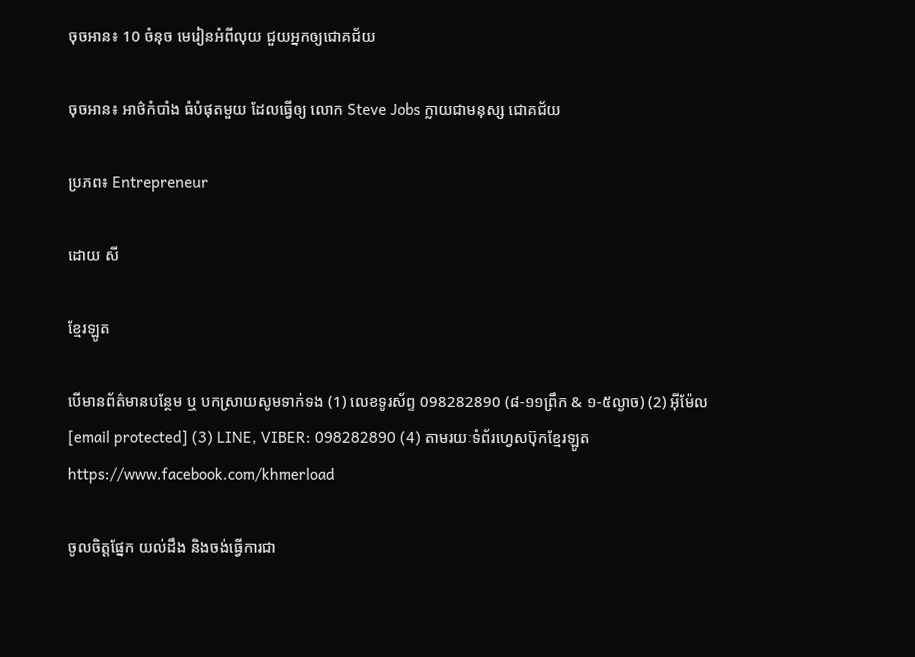ចុចអាន៖ 10 ចំនុច មេរៀនអំពីលុយ ជួយអ្នកឲ្យជោគជ័យ

ចុចអាន៖ អាថ៌កំបាំង ធំបំផុតមួយ ដែលធ្វើឲ្យ លោក Steve Jobs ក្លាយជាមនុស្ស ជោគជ័យ

ប្រភព៖ Entrepreneur

ដោយ សី

ខ្មែរឡូត

បើមានព័ត៌មានបន្ថែម ឬ បកស្រាយសូមទាក់ទង (1) លេខទូរស័ព្ទ 098282890 (៨-១១ព្រឹក & ១-៥ល្ងាច) (2) អ៊ីម៉ែល [email protected] (3) LINE, VIBER: 098282890 (4) តាមរយៈទំព័រហ្វេសប៊ុកខ្មែរឡូត https://www.facebook.com/khmerload

ចូលចិត្តផ្នែក យល់ដឹង និងចង់ធ្វើការជា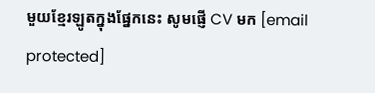មួយខ្មែរឡូតក្នុងផ្នែកនេះ សូមផ្ញើ CV មក [email protected]